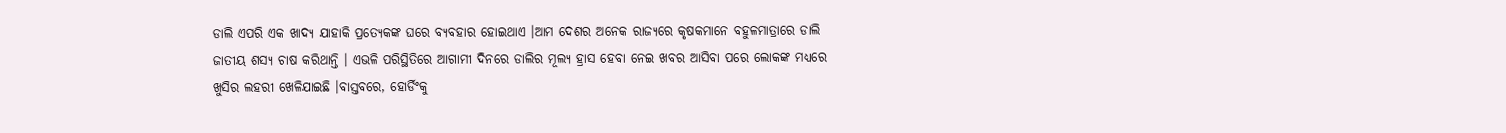ଡାଲି ଏପରି ଏକ ଖାଦ୍ୟ ଯାହାକି ପ୍ରତ୍ୟେକଙ୍କ ଘରେ ବ୍ୟବହାର ହୋଇଥାଏ ।ଆମ ଦେଶର ଅନେକ ରାଜ୍ୟରେ କୃଷକମାନେ ବହୁଳମାତ୍ରାରେ ଡାଲି ଜାତୀୟ ଶସ୍ୟ ଚାଷ କରିଥାନ୍ତି । ଏଭଳି ପରିସ୍ଥିତିରେ ଆଗାମୀ ଦିନରେ ଡାଲିର ମୂଲ୍ୟ ହ୍ରାସ ହେବା ନେଇ ଖବର ଆସିବା ପରେ ଲୋକଙ୍କ ମଧ୍ୟରେ ଖୁସିର ଲହରୀ ଖେଳିଯାଇଛି ।ବାସ୍ତବରେ, ହୋର୍ଡିଂକୁ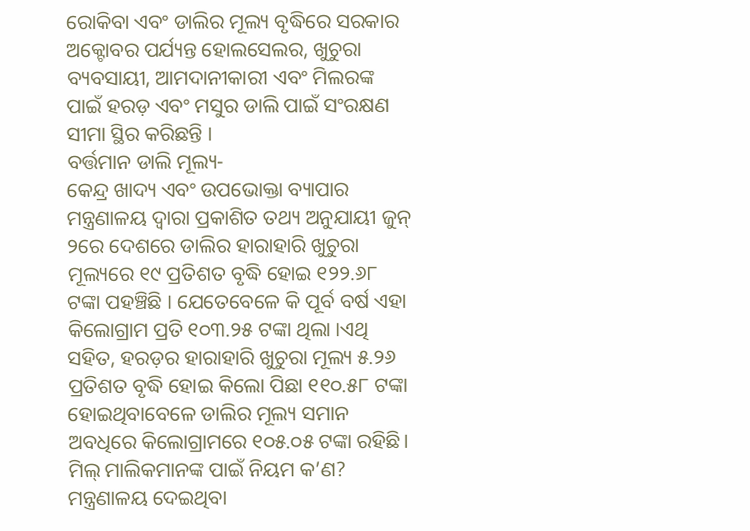ରୋକିବା ଏବଂ ଡାଲିର ମୂଲ୍ୟ ବୃଦ୍ଧିରେ ସରକାର ଅକ୍ଟୋବର ପର୍ଯ୍ୟନ୍ତ ହୋଲସେଲର, ଖୁଚୁରା ବ୍ୟବସାୟୀ, ଆମଦାନୀକାରୀ ଏବଂ ମିଲରଙ୍କ ପାଇଁ ହରଡ଼ ଏବଂ ମସୁର ଡାଲି ପାଇଁ ସଂରକ୍ଷଣ ସୀମା ସ୍ଥିର କରିଛନ୍ତି ।
ବର୍ତ୍ତମାନ ଡାଲି ମୂଲ୍ୟ-
କେନ୍ଦ୍ର ଖାଦ୍ୟ ଏବଂ ଉପଭୋକ୍ତା ବ୍ୟାପାର ମନ୍ତ୍ରଣାଳୟ ଦ୍ୱାରା ପ୍ରକାଶିତ ତଥ୍ୟ ଅନୁଯାୟୀ ଜୁନ୍ ୨ରେ ଦେଶରେ ଡାଲିର ହାରାହାରି ଖୁଚୁରା ମୂଲ୍ୟରେ ୧୯ ପ୍ରତିଶତ ବୃଦ୍ଧି ହୋଇ ୧୨୨.୬୮ ଟଙ୍କା ପହଞ୍ଚିଛି । ଯେତେବେଳେ କି ପୂର୍ବ ବର୍ଷ ଏହା କିଲୋଗ୍ରାମ ପ୍ରତି ୧୦୩.୨୫ ଟଙ୍କା ଥିଲା ।ଏଥି ସହିତ, ହରଡ଼ର ହାରାହାରି ଖୁଚୁରା ମୂଲ୍ୟ ୫.୨୬ ପ୍ରତିଶତ ବୃଦ୍ଧି ହୋଇ କିଲୋ ପିଛା ୧୧୦.୫୮ ଟଙ୍କା ହୋଇଥିବାବେଳେ ଡାଲିର ମୂଲ୍ୟ ସମାନ ଅବଧିରେ କିଲୋଗ୍ରାମରେ ୧୦୫.୦୫ ଟଙ୍କା ରହିଛି।
ମିଲ୍ ମାଲିକମାନଙ୍କ ପାଇଁ ନିୟମ କ’ଣ?
ମନ୍ତ୍ରଣାଳୟ ଦେଇଥିବା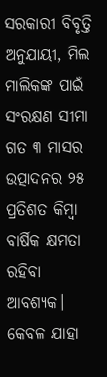ସରକାରୀ ବିବୃତ୍ତି ଅନୁଯାୟୀ, ମିଲ ମାଲିକଙ୍କ ପାଇଁ ସଂରକ୍ଷଣ ସୀମା ଗତ ୩ ମାସର ଉତ୍ପାଦନର ୨୫ ପ୍ରତିଶତ କିମ୍ବା ବାର୍ଷିକ କ୍ଷମତା ରହିବା ଆବଶ୍ୟକ। କେବଳ ଯାହା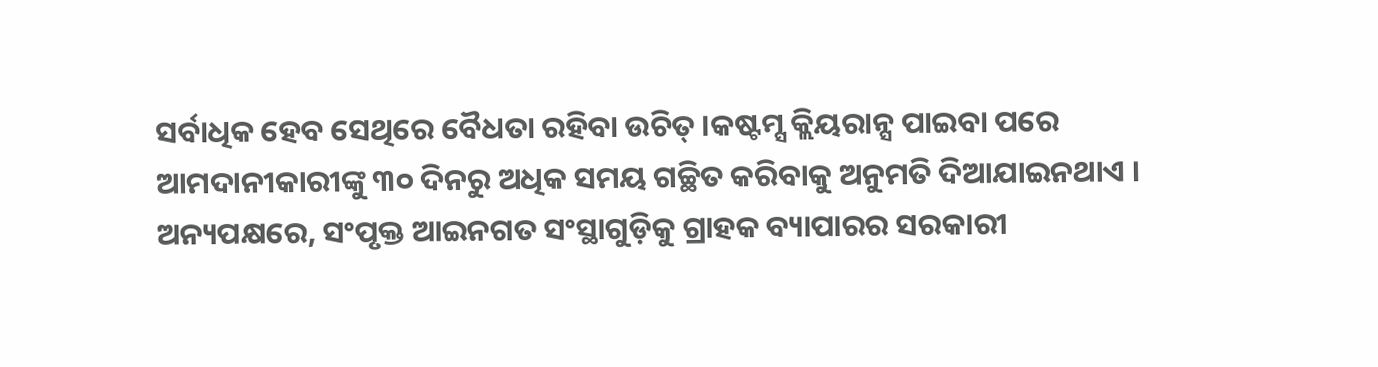ସର୍ବାଧିକ ହେବ ସେଥିରେ ବୈଧତା ରହିବା ଉଚିତ୍ ।କଷ୍ଟମ୍ସ କ୍ଲିୟରାନ୍ସ ପାଇବା ପରେ ଆମଦାନୀକାରୀଙ୍କୁ ୩୦ ଦିନରୁ ଅଧିକ ସମୟ ଗଚ୍ଛିତ କରିବାକୁ ଅନୁମତି ଦିଆଯାଇନଥାଏ ।
ଅନ୍ୟପକ୍ଷରେ, ସଂପୃକ୍ତ ଆଇନଗତ ସଂସ୍ଥାଗୁଡ଼ିକୁ ଗ୍ରାହକ ବ୍ୟାପାରର ସରକାରୀ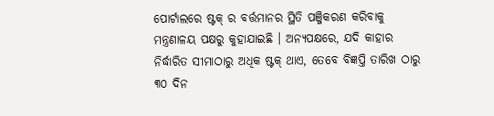ପୋର୍ଟାଲରେ ଷ୍ଟକ୍ ର ବର୍ତ୍ତମାନର ସ୍ଥିତି ପଞ୍ଜିକରଣ କରିବାକୁ ମନ୍ତ୍ରଣାଳୟ ପକ୍ଷରୁ କୁହାଯାଇଛି । ଅନ୍ୟପକ୍ଷରେ, ଯଦି କାହାର ନିର୍ଦ୍ଧାରିତ ସୀମାଠାରୁ ଅଧିକ ଷ୍ଟକ୍ ଥାଏ, ତେବେ ବିଜ୍ଞପ୍ତି ତାରିଖ ଠାରୁ ୩୦ ଦିନ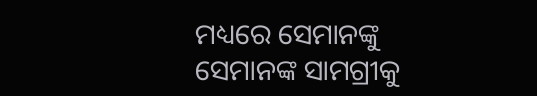ମଧ୍ୟରେ ସେମାନଙ୍କୁ ସେମାନଙ୍କ ସାମଗ୍ରୀକୁ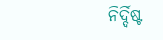ନିର୍ଦ୍ଦିଷ୍ଟ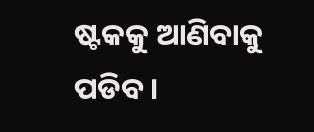ଷ୍ଟକକୁ ଆଣିବାକୁ ପଡିବ ।